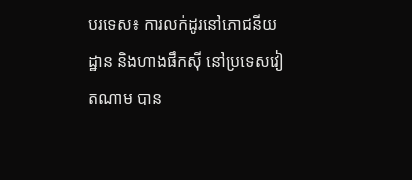បរទេស៖ ការលក់ដូរនៅភោជនីយដ្ឋាន និងហាងផឹកស៊ី នៅប្រទេសវៀតណាម បាន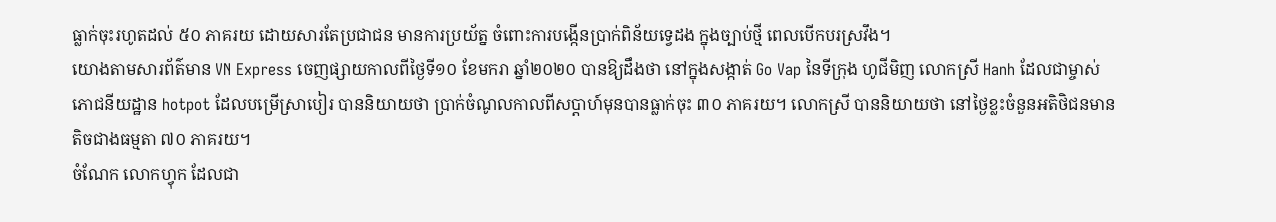ធ្លាក់ចុះរហូតដល់ ៥០ ភាគរយ ដោយសារតែប្រជាជន មានការប្រយ័ត្ន ចំពោះការបង្កើនប្រាក់ពិន័យទ្វេដង ក្នុងច្បាប់ថ្មី ពេលបើកបរស្រវឹង។
យោងតាមសារព័ត៌មាន VN Express ចេញផ្សាយកាលពីថ្ងៃទី១០ ខែមករា ឆ្នាំ២០២០ បានឱ្យដឹងថា នៅក្នុងសង្កាត់ Go Vap នៃទីក្រុង ហូជីមិញ លោកស្រី Hanh ដែលជាម្ចាស់ភោជនីយដ្ឋាន hotpot ដែលបម្រើស្រាបៀរ បាននិយាយថា ប្រាក់ចំណូលកាលពីសប្តាហ៍មុនបានធ្លាក់ចុះ ៣០ ភាគរយ។ លោកស្រី បាននិយាយថា នៅថ្ងៃខ្លះចំនួនអតិថិជនមាន តិចជាងធម្មតា ៧០ ភាគរយ។
ចំណែក លោកហ្វុក ដែលជា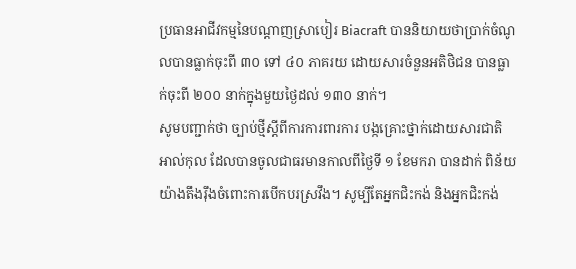ប្រធានអាជីវកម្មនៃបណ្តាញស្រាបៀរ Biacraft បាននិយាយថាប្រាក់ចំណូលបានធ្លាក់ចុះពី ៣០ ទៅ ៤០ ភាគរយ ដោយសារចំនួនអតិថិជន បានធ្លាក់ចុះពី ២០០ នាក់ក្នុងមួយថ្ងៃដល់ ១៣០ នាក់។
សូមបញ្ជាក់ថា ច្បាប់ថ្មីស្តីពីការការពារការ បង្កគ្រោះថ្នាក់ដោយសារជាតិ អាល់កុល ដែលបានចូលជាធរមានកាលពីថ្ងៃទី ១ ខែមករា បានដាក់ ពិន័យយ៉ាងតឹងរ៉ឹងចំពោះការបើកបរស្រវឹង។ សូម្បីតែអ្នកជិះកង់ និងអ្នកជិះកង់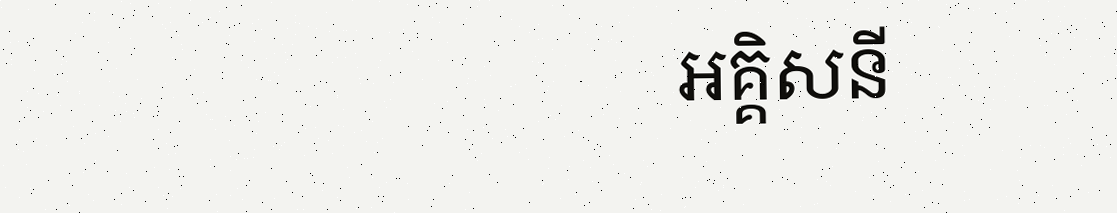អគ្គិសនី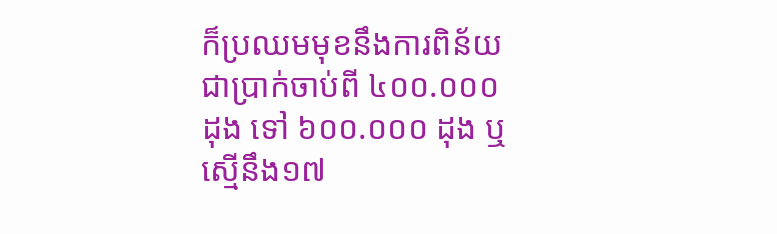ក៏ប្រឈមមុខនឹងការពិន័យ ជាប្រាក់ចាប់ពី ៤០០.០០០ ដុង ទៅ ៦០០.០០០ ដុង ឬស្មើនឹង១៧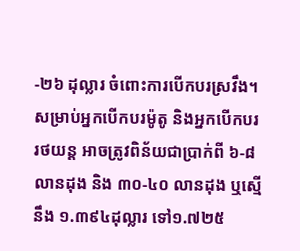-២៦ ដុល្លារ ចំពោះការបើកបរស្រវឹង។
សម្រាប់អ្នកបើកបរម៉ូតូ និងអ្នកបើកបររថយន្ត អាចត្រូវពិន័យជាប្រាក់ពី ៦-៨ លានដុង និង ៣០-៤០ លានដុង ឬស្មើនឹង ១.៣៩៤ដុល្លារ ទៅ១.៧២៥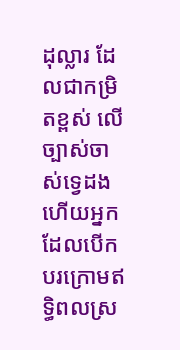ដុល្លារ ដែលជាកម្រិតខ្ពស់ លើច្បាស់ចាស់ទ្វេដង ហើយអ្នកដែលបើកបរក្រោមឥទ្ធិពលស្រ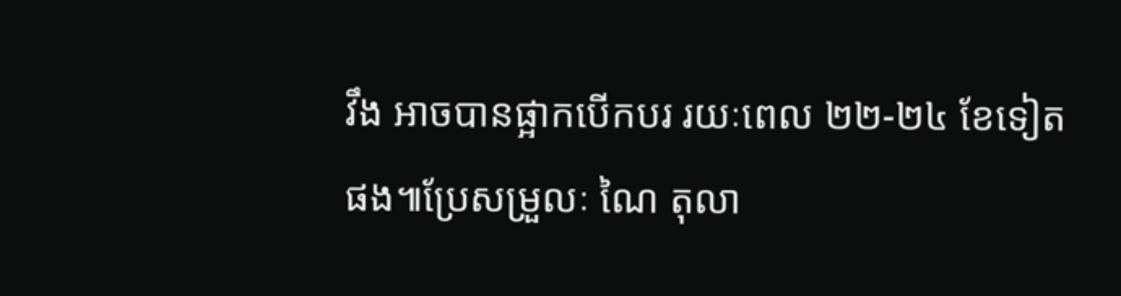វឹង អាចបានផ្អាកបើកបរ រយៈពេល ២២-២៤ ខែទៀតផង៕ប្រែសម្រួលៈ ណៃ តុលា